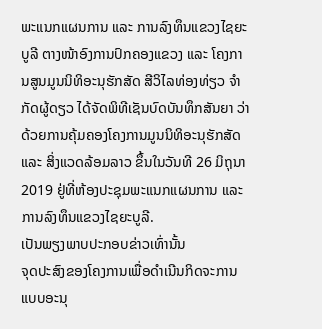ພະແນກແຜນການ ແລະ ການລົງທຶນແຂວງໄຊຍະບູລີ ຕາງໜ້າອົງການປົກຄອງແຂວງ ແລະ ໂຄງການສູນມູນນິທິອະນຸຮັກສັດ ສີວິໄລທ່ອງທ່ຽວ ຈໍາກັດຜູ້ດຽວ ໄດ້ຈັດພິທີເຊັນບົດບັນທຶກສັນຍາ ວ່າດ້ວຍການຄຸ້ມຄອງໂຄງການມູນນິທິອະນຸຮັກສັດ ແລະ ສິ່ງແວດລ້ອມລາວ ຂຶ້ນໃນວັນທີ 26 ມິຖຸນາ 2019 ຢູ່ທີ່ຫ້ອງປະຊຸມພະແນກແຜນການ ແລະ ການລົງທຶນແຂວງໄຊຍະບູລີ.
ເປັນພຽງພາບປະກອບຂ່າວເທົ່ານັ້ນ
ຈຸດປະສົງຂອງໂຄງການເພື່ອດຳເນີນກິດຈະການແບບອະນຸ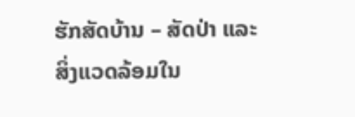ຮັກສັດບ້ານ – ສັດປ່າ ແລະ ສິ່ງແວດລ້ອມໃນ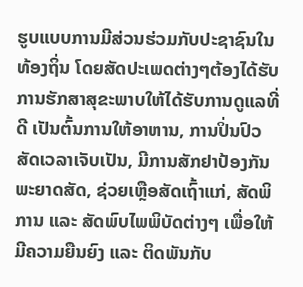ຮູບແບບການມີສ່ວນຮ່ວມກັບປະຊາຊົນໃນທ້ອງຖິ່ນ ໂດຍສັດປະເພດຕ່າງໆຕ້ອງໄດ້ຮັບການຮັກສາສຸຂະພາບໃຫ້ໄດ້ຮັບການດູແລທີ່ດີ ເປັນຕົ້ນການໃຫ້ອາຫານ, ການປິ່ນປົວສັດເວລາເຈັບເປັນ, ມີການສັກຢາປ້ອງກັນພະຍາດສັດ, ຊ່ວຍເຫຼືອສັດເຖົ້າແກ່, ສັດພິການ ແລະ ສັດພົບໄພພິບັດຕ່າງໆ ເພື່ອໃຫ້ມີຄວາມຍືນຍົງ ແລະ ຕິດພັນກັບ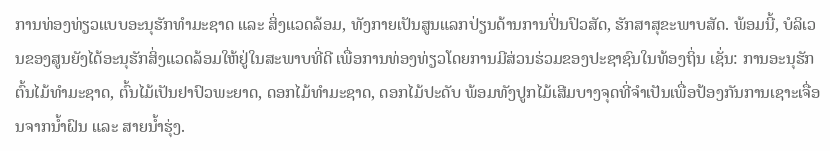ການທ່ອງທ່ຽວແບບອະນຸຮັກທຳມະຊາດ ແລະ ສິ່ງແວດລ້ອມ, ທັງກາຍເປັນສູນແລກປ່ຽນດ້ານການປິ່ນປົວສັດ, ຮັກສາສຸຂະພາບສັດ. ພ້ອມນີ້, ບໍລິເວນຂອງສູນຍັງໄດ້ອະນຸຮັກສິ່ງແວດລ້ອມໃຫ້ຢູ່ໃນສະພາບທີ່ດີ ເພື່ອການທ່ອງທ່ຽວໂດຍການມີສ່ວນຮ່ວມຂອງປະຊາຊົນໃນທ້ອງຖິ່ນ ເຊັ່ນ: ການອະນຸຮັກຕົ້ນໄມ້ທຳມະຊາດ, ຕົ້ນໄມ້ເປັນຢາປົວພະຍາດ, ດອກໄມ້ທຳມະຊາດ, ດອກໄມ້ປະດັບ ພ້ອມທັງປູກໄມ້ເສີມບາງຈຸດທີ່ຈຳເປັນເພື່ອປ້ອງກັນການເຊາະເຈື່ອນຈາກນໍ້າຝົນ ແລະ ສາຍນໍ້າຮຸ່ງ.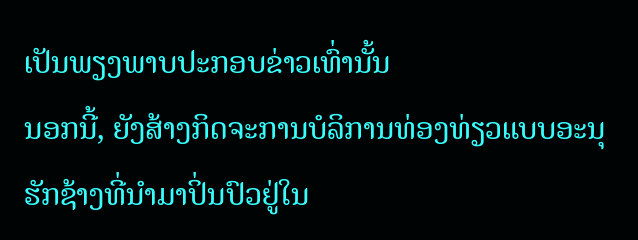ເປັນພຽງພາບປະກອບຂ່າວເທົ່ານັ້ນ
ນອກນີ້, ຍັງສ້າງກິດຈະການບໍລິການທ່ອງທ່ຽວແບບອະນຸຮັກຊ້າງທີ່ນຳມາປິ່ນປົວຢູ່ໃນ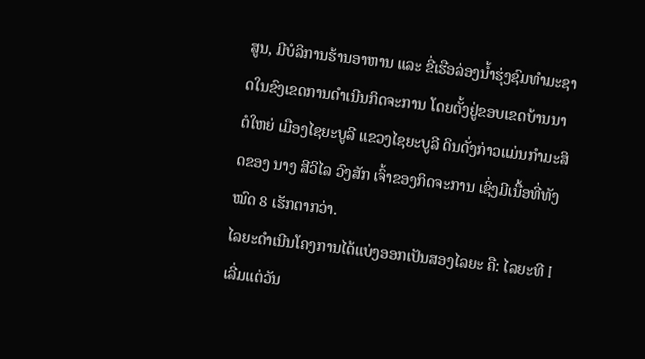ສູນ, ມີບໍລິການຮ້ານອາຫານ ແລະ ຂີ່ເຮືອລ່ອງນໍ້າຮຸ່ງຊົມທຳມະຊາດໃນຂົງເຂດການດຳເນີນກິດຈະການ ໂດຍຕັ້ງຢູ່ຂອບເຂດບ້ານນາຕໍໃຫຍ່ ເມືອງໄຊຍະບູລີ ແຂວງໄຊຍະບູລີ ດິນດັ່ງກ່າວແມ່ນກຳມະສິດຂອງ ນາງ ສີວິໄລ ວົງສັກ ເຈົ້າຂອງກິດຈະການ ເຊິ່ງມີເນື້ອທີ່ທັງໝົດ 8 ເຮັກຕາກວ່າ.
ໄລຍະດຳເນີນໂຄງການໄດ້ແບ່ງອອກເປັນສອງໄລຍະ ຄື: ໄລຍະທີ I ເລີ່ມແຕ່ວັນ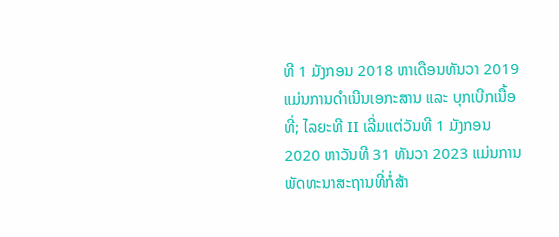ທີ 1 ມັງກອນ 2018 ຫາເດືອນທັນວາ 2019 ແມ່ນການດໍາເນີນເອກະສານ ແລະ ບຸກເບີກເນື້ອທີ່; ໄລຍະທີ II ເລີ່ມແຕ່ວັນທີ 1 ມັງກອນ 2020 ຫາວັນທີ 31 ທັນວາ 2023 ແມ່ນການພັດທະນາສະຖານທີ່ກໍ່ສ້າ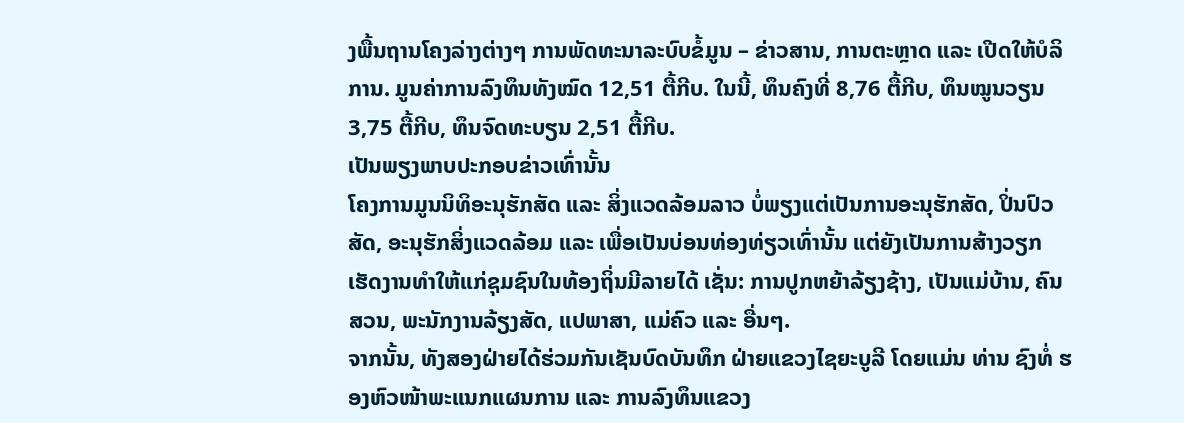ງພື້ນຖານໂຄງລ່າງຕ່າງໆ ການພັດທະນາລະບົບຂໍ້ມູນ – ຂ່າວສານ, ການຕະຫຼາດ ແລະ ເປີດໃຫ້ບໍລິການ. ມູນຄ່າການລົງທຶນທັງໝົດ 12,51 ຕື້ກີບ. ໃນນີ້, ທຶນຄົງທີ່ 8,76 ຕື້ກີບ, ທຶນໝູນວຽນ 3,75 ຕື້ກີບ, ທຶນຈົດທະບຽນ 2,51 ຕື້ກີບ.
ເປັນພຽງພາບປະກອບຂ່າວເທົ່ານັ້ນ
ໂຄງການມູນນິທິອະນຸຮັກສັດ ແລະ ສິ່ງແວດລ້ອມລາວ ບໍ່ພຽງແຕ່ເປັນການອະນຸຮັກສັດ, ປິ່ນປົວສັດ, ອະນຸຮັກສິ່ງແວດລ້ອມ ແລະ ເພື່ອເປັນບ່ອນທ່ອງທ່ຽວເທົ່ານັ້ນ ແຕ່ຍັງເປັນການສ້າງວຽກເຮັດງານທຳໃຫ້ແກ່ຊຸມຊົນໃນທ້ອງຖິ່ນມີລາຍໄດ້ ເຊັ່ນ: ການປູກຫຍ້າລ້ຽງຊ້າງ, ເປັນແມ່ບ້ານ, ຄົນສວນ, ພະນັກງານລ້ຽງສັດ, ແປພາສາ, ແມ່ຄົວ ແລະ ອື່ນໆ.
ຈາກນັ້ນ, ທັງສອງຝ່າຍໄດ້ຮ່ວມກັນເຊັນບົດບັນທຶກ ຝ່າຍແຂວງໄຊຍະບູລີ ໂດຍແມ່ນ ທ່ານ ຊົງທໍ່ ຮອງຫົວໜ້າພະແນກແຜນການ ແລະ ການລົງທຶນແຂວງ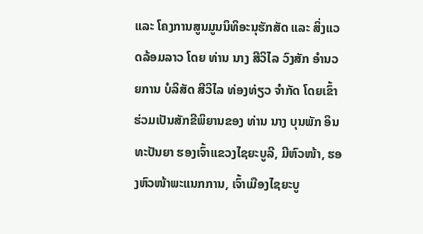ແລະ ໂຄງການສູນມູນນິທິອະນຸຮັກສັດ ແລະ ສິ່ງແວດລ້ອມລາວ ໂດຍ ທ່ານ ນາງ ສີວິໄລ ວົງສັກ ອຳນວຍການ ບໍລິສັດ ສີວິໄລ ທ່ອງທ່ຽວ ຈໍາກັດ ໂດຍເຂົ້າຮ່ວມເປັນສັກຂີພິຍານຂອງ ທ່ານ ນາງ ບຸນພັກ ອິນທະປັນຍາ ຮອງເຈົ້າແຂວງໄຊຍະບູລີ, ມີຫົວໜ້າ, ຮອງຫົວໜ້າພະແນກການ, ເຈົ້າເມືອງໄຊຍະບູ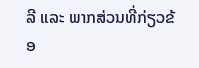ລີ ແລະ ພາກສ່ວນທີ່ກ່ຽວຂ້ອ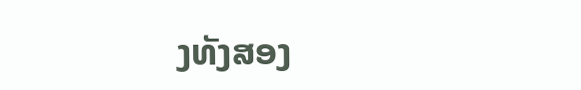ງທັງສອງ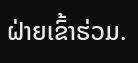ຝ່າຍເຂົ້າຮ່ວມ.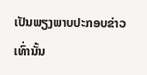ເປັນພຽງພາບປະກອບຂ່າວເທົ່ານັ້ນ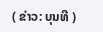( ຂ່າວ: ບຸນທີ )